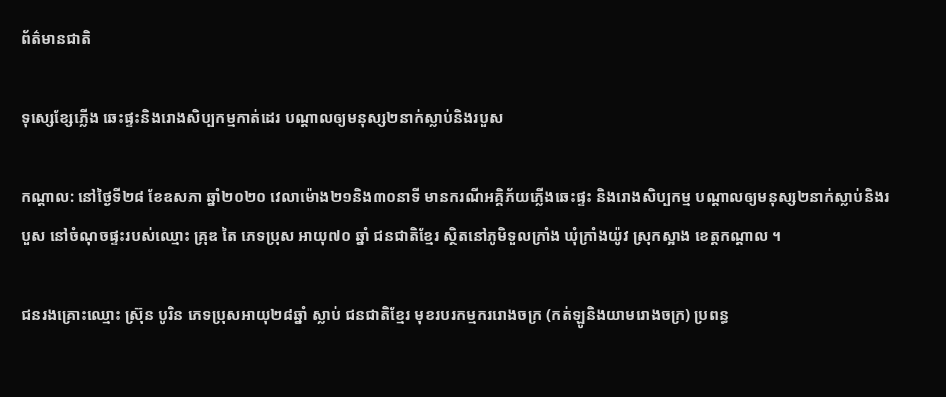ព័ត៌មានជាតិ

ទុស្សេខ្សែភ្លើង ឆេះផ្ទះនិងរោងសិប្បកម្មកាត់ដេរ បណ្តាលឲ្យមនុស្ស២នាក់ស្លាប់និងរបួស

កណ្តាល: នៅថ្ងៃទី២៨ ខែឧសភា ឆ្នាំ២០២០ វេលាម៉ោង២១និង៣០នាទី មានករណីអគ្គិភ័យភ្លើងឆេះផ្ទះ និងរោងសិប្បកម្ម បណ្ដាលឲ្យមនុស្ស២នាក់ស្លាប់និងរបួស នៅចំណុចផ្ទះរបស់ឈ្មោះ គ្រុឌ តៃ ភេទប្រុស អាយុ៧០ ឆ្នាំ ជនជាតិខ្មែរ ស្ថិតនៅភូមិទួលក្រាំង ឃុំក្រាំងយ៉ូវ ស្រុកស្អាង ខេត្តកណ្ដាល ។

ជនរងគ្រោះឈ្មោះ ស្រ៊ុន បូរិន ភេទប្រុសអាយុ២៨ឆ្នាំ ស្លាប់ ជនជាតិខ្មែរ មុខរបរកម្មកររោងចក្រ (កត់ឡូនិងយាមរោងចក្រ) ប្រពន្ធ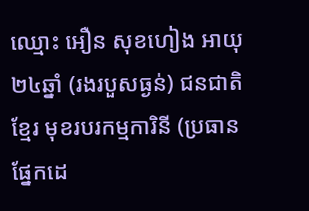ឈ្មោះ អឿន សុខហៀង អាយុ២៤ឆ្នាំ (រងរបួសធ្ងន់) ជនជាតិខ្មែរ មុខរបរកម្មការិនី (ប្រធានផ្នែកដេ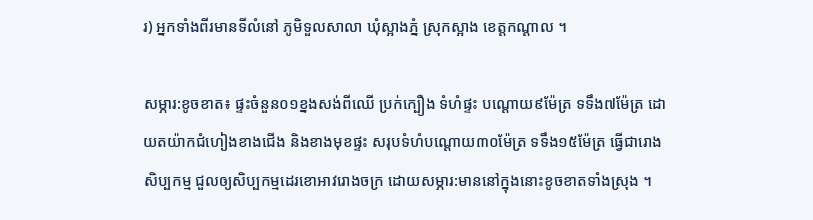រ) អ្នកទាំងពីរមានទីលំនៅ ភូមិទួលសាលា ឃុំស្អាងភ្នំ ស្រុកស្អាង ខេត្តកណ្ដាល ។

សម្ភារ:ខូចខាត៖ ផ្ទះចំនួន០១ខ្នងសង់ពីឈើ ប្រក់ក្បឿង ទំហំផ្ទះ បណ្ដោយ៩ម៉ែត្រ ទទឹង៧ម៉ែត្រ ដោយតយ៉ាកជំហៀងខាងជើង និងខាងមុខផ្ទះ សរុបទំហំបណ្ដោយ៣០ម៉ែត្រ ទទឹង១៥ម៉ែត្រ ធ្វើជារោងសិប្បកម្ម ជួលឲ្យសិប្បកម្មដេរខោអាវរោងចក្រ ដោយសម្ភារ:មាននៅក្នុងនោះខូចខាតទាំងស្រុង ។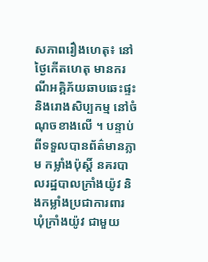សភាពរឿងហេតុ៖ នៅថ្ងៃកើតហេតុ មានករណីអគ្គិភ័យឆាបឆេះផ្ទះនិងរោងសិប្បកម្ម នៅចំណុចខាងលើ ។ បន្ទាប់ពីទទួលបានព័ត៌មានភ្លាម កម្លាំងប៉ុស្តិ៍ នគរបាលរដ្ឋបាលក្រាំងយ៉ូវ និងកម្លាំងប្រជាការពារ ឃុំក្រាំងយ៉ូវ ជាមួយ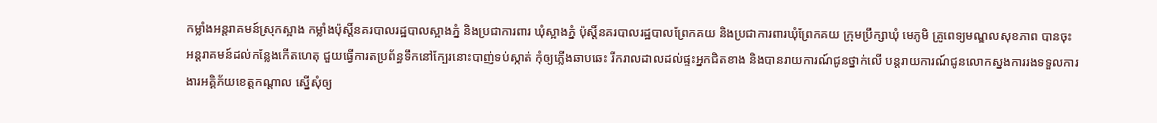កម្លាំងអន្តរាគមន៍ស្រុកស្អាង កម្លាំងប៉ុស្តិ៍នគរបាលរដ្ឋបាលស្អាងភ្នំ និងប្រជាការពារ ឃុំស្អាងភ្នំ ប៉ុស្តិ៍នគរបាលរដ្ឋបាលព្រែកគយ និងប្រជាការពារឃុំព្រែកគយ ក្រុមប្រឹក្សាឃុំ មេភូមិ គ្រូពេទ្យមណ្ឌលសុខភាព បានចុះអន្តរាគមន៍ដល់កន្លែងកើតហេតុ ជួយធ្វើការតប្រព័ន្ធទឹកនៅក្បែរនោះបាញ់ទប់ស្កាត់ កុំឲ្យភ្លើងឆាបឆេះ រីករាលដាលដល់ផ្ទះអ្នកជិតខាង និងបានរាយការណ៍ជូនថ្នាក់លើ បន្តរាយការណ៍ជូនលោកស្នងការរងទទួលការងារអគ្គិភ័យខេត្តកណ្ដាល ស្នើសុំឲ្យ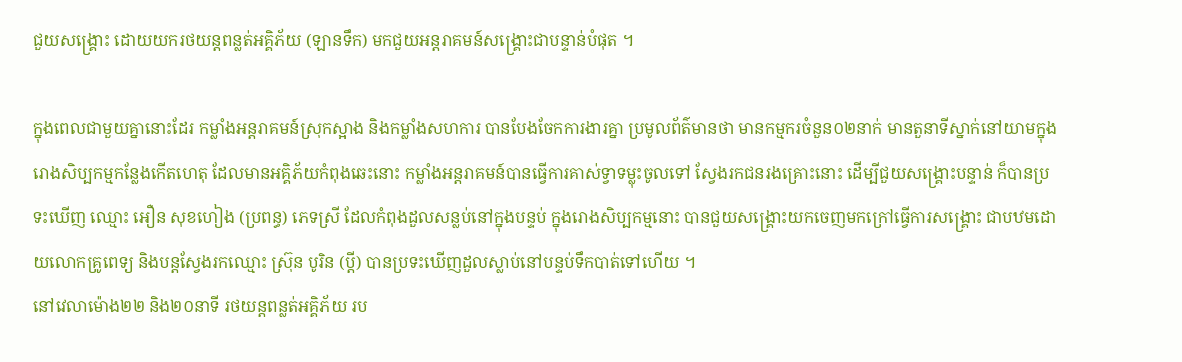ជួយសង្គ្រោះ ដោយយករថយន្ដពន្លត់អគ្គិភ័យ (ឡានទឹក) មកជួយអន្តរាគមន៍សង្គ្រោះជាបន្ទាន់បំផុត ។

ក្នុងពេលជាមួយគ្នានោះដែរ កម្លាំងអន្តរាគមន៍ស្រុកស្អាង និងកម្លាំងសហការ បានបែងចែកការងារគ្នា ប្រមូលព័ត៌មានថា មានកម្មករចំនួន០២នាក់ មានតួនាទីស្នាក់នៅយាមក្នុងរោងសិប្បកម្មកន្លែងកើតហេតុ ដែលមានអគ្គិភ័យកំពុងឆេះនោះ កម្លាំងអន្តរាគមន៍បានធ្វើការគាស់ទ្វាទម្លុះចូលទៅ ស្វែងរកជនរងគ្រោះនោះ ដើម្បីជួយសង្គ្រោះបន្ទាន់ ក៏បានប្រទះឃើញ ឈ្មោះ អឿន សុខហៀង (ប្រពន្ធ) ភេទស្រី ដែលកំពុងដួលសន្លប់នៅក្នុងបន្ទប់ ក្នុងរោងសិប្បកម្មនោះ បានជួយសង្គ្រោះយកចេញមកក្រៅធ្វើការសង្គ្រោះ ជាបឋមដោយលោកគ្រូពេទ្យ និងបន្តស្វែងរកឈ្មោះ ស្រ៊ុន បូរិន (ប្ដី) បានប្រទះឃើញដួលស្លាប់នៅបន្ទប់ទឹកបាត់ទៅហើយ ។
នៅវេលាម៉ោង២២ និង២០នាទី រថយន្ដពន្លត់អគ្គិភ័យ រប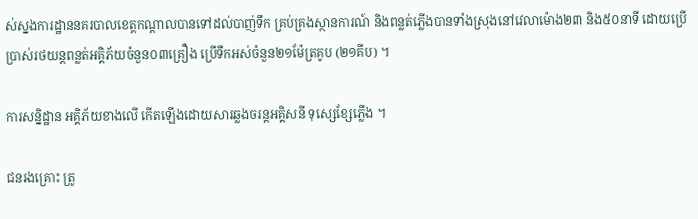ស់ស្នងការដ្ឋាននគរបាលខេត្តកណ្ដាលបានទៅដល់បាញ់ទឹក គ្រប់គ្រងស្ថានការណ៍ និងពន្លត់ភ្លើងបានទាំងស្រុងនៅវេលាម៉ោង២៣ និង៥០នាទី ដោយប្រើប្រាស់រថយន្ដពន្លត់អគ្គិភ័យចំនួន០៣គ្រឿង ប្រើទឹកអស់ចំនួន២១ម៉ែត្រគូប (២១គីប) ។

ការសន្និដ្ឋាន អគ្គិភ័យខាងលើ កើតឡើងដោយសារឆ្លងចរន្តអគ្គិសនី ទុស្សេខ្សែភ្លើង ។

ជនរងគ្រោះ ត្រូ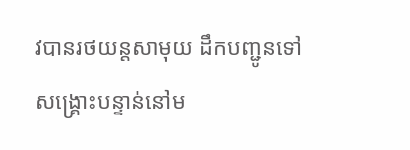វបានរថយន្តសាមុយ ដឹកបញ្ជូនទៅសង្គ្រោះបន្ទាន់នៅម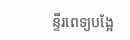ន្ទីរពេទ្យបង្អែ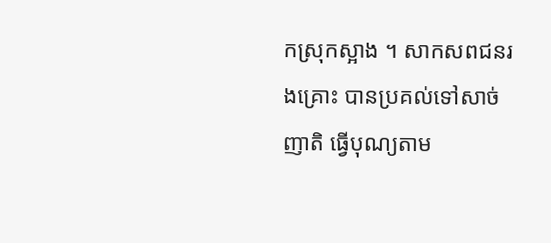កស្រុកស្អាង ។ សាកសពជនរងគ្រោះ បានប្រគល់ទៅសាច់ញាតិ ធ្វើបុណ្យតាម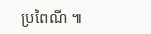ប្រពៃណី ៕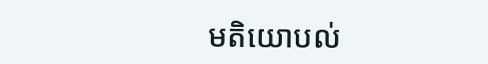មតិយោបល់